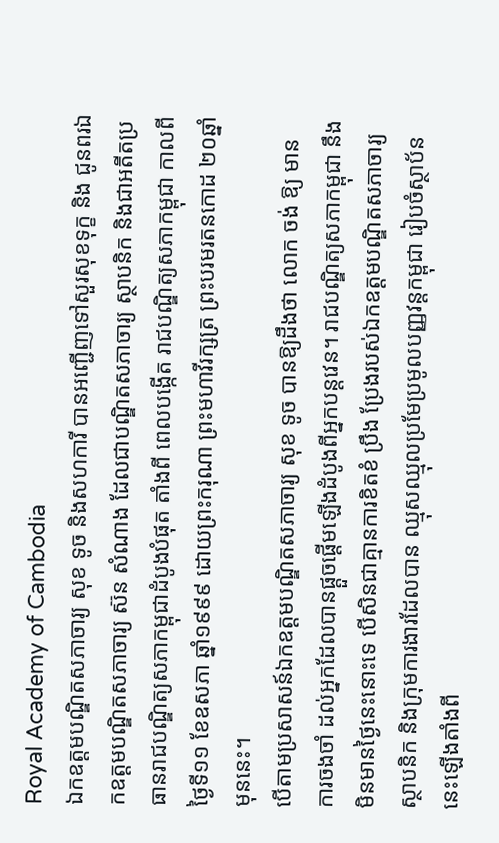Royal Academy of Cambodia
ឯកឧត្តមបណ្ឌិតសភាចារ្យ សុខ ទូច និងសហការី បានអញ្ជើញទៅសួរសុខទុក្ខ និង ជូនពរឯកឧត្តមបណ្ឌិតសភាចារ្យ ស៊ន សំណាង ដែលជាបណ្ឌិតសភាចារ្យ ស្ថាបនិក និងជាអតីតប្រធានរាជបណ្ឌិត្យសភាកម្ពុជាដំបូងបំផុត តាំងពី ពេលបង្កើត រាជបណ្ឌិត្យសភាកម្ពុជា កាលពីថ្ងៃទី១១ ខែឧសភា ឆ្នាំ១៩៩៩ ដោយព្រះករុណា ព្រះមហាវីរក្សត្រ ព្រះបរមរតនកោដ ២០ឆ្នាំមុននេះ។
បើតាមប្រសាសន៍ឯកឧត្តមបណ្ឌិតសភាចារ្យ សុខ ទូច បានឱ្យដឹងថា លោក ចង់ ឱ្យ មាន ការចងចាំ ដល់អ្នកដែលបានផ្តួចផ្តើមឡើងដំបូងពីអ្នកបន្តវេន។ រាជបណ្ឌិត្យសភាកម្ពុជា នឹងមិនមានថ្ងៃនេះនោះទេ បើសិនជាគ្មានការខិតខំ ប្រឹង ប្រែងរបស់ឯកឧត្តមបណ្ឌិតសភាចារ្យស្ថាបនិក និងក្រុមការងារដែលបាន ឈ្មុសឈ្មុលប្រមែប្រមូលបញ្ញវន្តកម្ពុជា រៀបចំស្ថាប័ននេះឡើងតាំងពី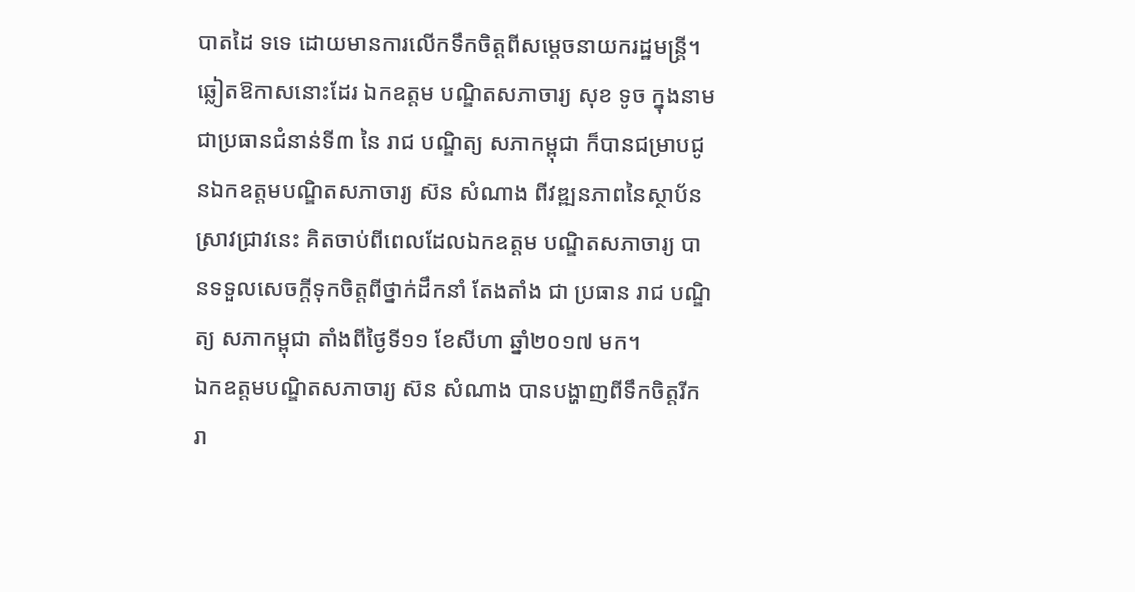បាតដៃ ទទេ ដោយមានការលើកទឹកចិត្តពីសម្តេចនាយករដ្ឋមន្ត្រី។ ឆ្លៀតឱកាសនោះដែរ ឯកឧត្តម បណ្ឌិតសភាចារ្យ សុខ ទូច ក្នុងនាមជាប្រធានជំនាន់ទី៣ នៃ រាជ បណ្ឌិត្យ សភាកម្ពុជា ក៏បានជម្រាបជូនឯកឧត្តមបណ្ឌិតសភាចារ្យ ស៊ន សំណាង ពីវឌ្ឍនភាពនៃស្ថាប័នស្រាវជ្រាវនេះ គិតចាប់ពីពេលដែលឯកឧត្តម បណ្ឌិតសភាចារ្យ បានទទួលសេចក្តីទុកចិត្តពីថ្នាក់ដឹកនាំ តែងតាំង ជា ប្រធាន រាជ បណ្ឌិត្យ សភាកម្ពុជា តាំងពីថ្ងៃទី១១ ខែសីហា ឆ្នាំ២០១៧ មក។
ឯកឧត្តមបណ្ឌិតសភាចារ្យ ស៊ន សំណាង បានបង្ហាញពីទឹកចិត្តរីករា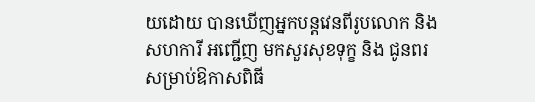យដោយ បានឃើញអ្នកបន្តវេនពីរូបលោក និងសហការី អញ្ជើញ មកសួរសុខទុក្ខ និង ជូនពរ សម្រាប់ឱកាសពិធី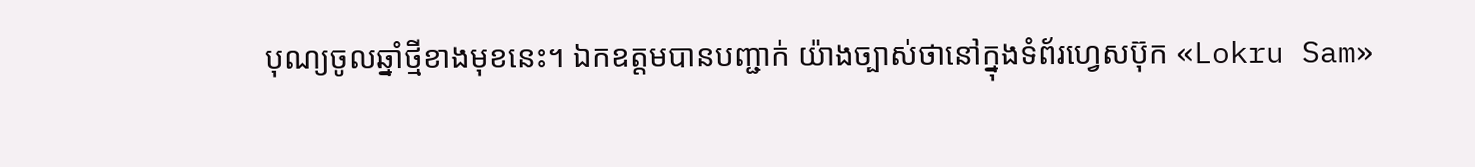បុណ្យចូលឆ្នាំថ្មីខាងមុខនេះ។ ឯកឧត្តមបានបញ្ជាក់ យ៉ាងច្បាស់ថានៅក្នុងទំព័រហ្វេសប៊ុក «Lokru Sam»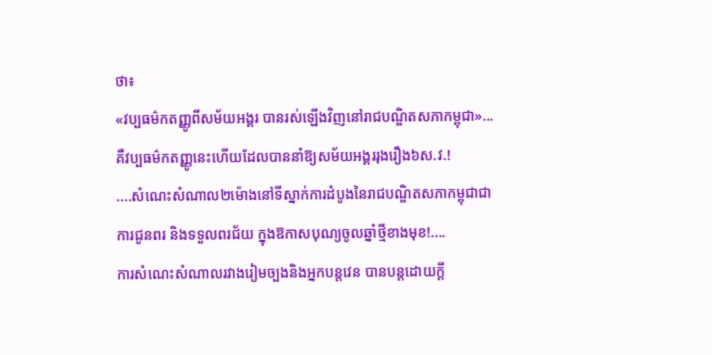ថា៖
«វប្បធម៌កតញ្ញូពីសម័យអង្គរ បានរស់ឡើងវិញនៅរាជបណ្ឌិតសភាកម្ពុជា»...គឺវប្បធម៌កតញ្ញូនេះហើយដែលបាននាំឱ្យសម័យអង្គររុងរឿង៦ស.វ.!
....សំណេះសំណាល២ម៉ោងនៅទីស្នាក់ការដំបូងនៃរាជបណ្ឌិតសភាកម្ពុជាជាការជូនពរ និងទទួលពរជ័យ ក្នុងឱកាសបុណ្យចូលឆ្នាំថ្មីខាងមុខ!....
ការសំណេះសំណាលរវាងរៀមច្បងនិងអ្នកបន្តវេន បានបន្តដោយក្តី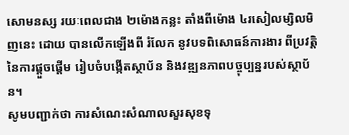សោមនស្ស រយៈពេលជាង ២ម៉ោងកន្លះ តាំងពីម៉ោង ៤រសៀលម្សិលមិញនេះ ដោយ បានលើកឡើងពី រំលែក នូវបទពិសោធន៍ការងារ ពីប្រវត្តិនៃការផ្តួចផ្តើម រៀបចំបង្កើតស្ថាប័ន និងវឌ្ឍនភាពបច្ចុប្បន្នរបស់ស្ថាប័ន។
សូមបញ្ជាក់ថា ការសំណេះសំណាលសួរសុខទុ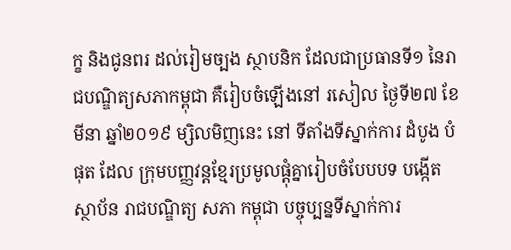ក្ខ និងជូនពរ ដល់រៀមច្បង ស្ថាបនិក ដែលជាប្រធានទី១ នៃរាជបណ្ឌិត្យសភាកម្ពុជា គឺរៀបចំឡើងនៅ រសៀល ថ្ងៃទី២៧ ខែមីនា ឆ្នាំ២០១៩ ម្សិលមិញនេះ នៅ ទីតាំងទីស្នាក់ការ ដំបូង បំផុត ដែល ក្រុមបញ្ញវន្តខ្មែរប្រមូលផ្តុំគ្នារៀបចំបែបបទ បង្កើត ស្ថាប័ន រាជបណ្ឌិត្យ សភា កម្ពុជា បច្ចុប្បន្នទីស្នាក់ការ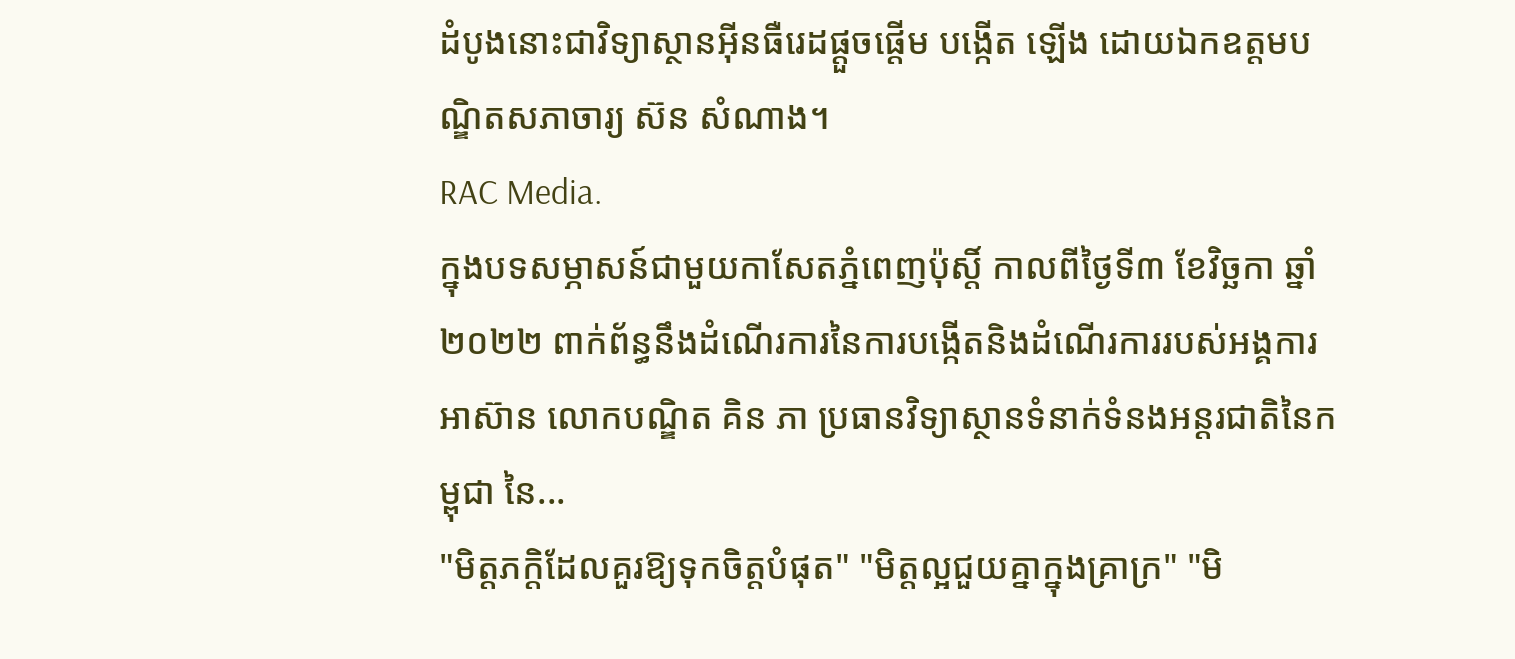ដំបូងនោះជាវិទ្យាស្ថានអ៊ីនធឺរេដផ្តួចផ្តើម បង្កើត ឡើង ដោយឯកឧត្តមបណ្ឌិតសភាចារ្យ ស៊ន សំណាង។
RAC Media.
ក្នុងបទសម្ភាសន៍ជាមួយកាសែតភ្នំពេញប៉ុស្តិ៍ កាលពីថ្ងៃទី៣ ខែវិច្ឆកា ឆ្នាំ២០២២ ពាក់ព័ន្ធនឹងដំណើរការនៃការបង្កើតនិងដំណើរការរបស់អង្គការអាស៊ាន លោកបណ្ឌិត គិន ភា ប្រធានវិទ្យាស្ថានទំនាក់ទំនងអន្តរជាតិនៃកម្ពុជា នៃ...
"មិត្តភក្តិដែលគួរឱ្យទុកចិត្តបំផុត" "មិត្តល្អជួយគ្នាក្នុងគ្រាក្រ" "មិ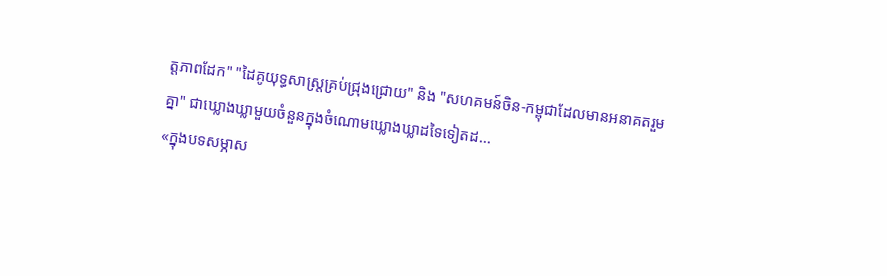ត្តភាពដែក" "ដៃគូយុទ្ធសាស្ត្រគ្រប់ជ្រុងជ្រោយ" និង "សហគមន៍ចិន-កម្ពុជាដែលមានអនាគតរួមគ្នា" ជាឃ្លោងឃ្លាមួយចំនួនក្នុងចំណោមឃ្លោងឃ្លាដទៃទៀតដ...
«ក្នុងបទសម្ភាស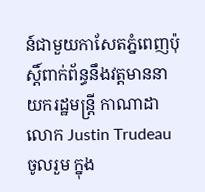ន៍ជាមួយកាសែតភ្នំពេញប៉ុស្តិ៍ពាក់ព័ន្ធនឹងវត្តមាននាយករដ្ឋមន្ត្រី កាណាដា លោក Justin Trudeau ចូលរួម ក្នុង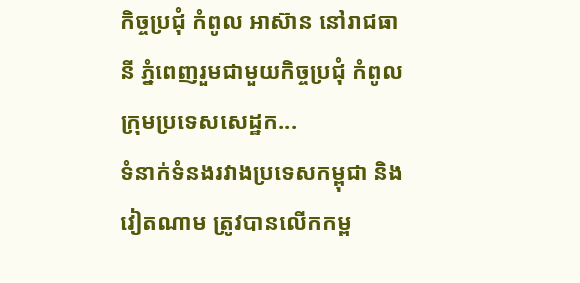កិច្ចប្រជុំ កំពូល អាស៊ាន នៅរាជធានី ភ្នំពេញរួមជាមួយកិច្ចប្រជុំ កំពូល ក្រុមប្រទេសសេដ្ឋក...
ទំនាក់ទំនងរវាងប្រទេសកម្ពុជា និងវៀតណាម ត្រូវបានលើកកម្ព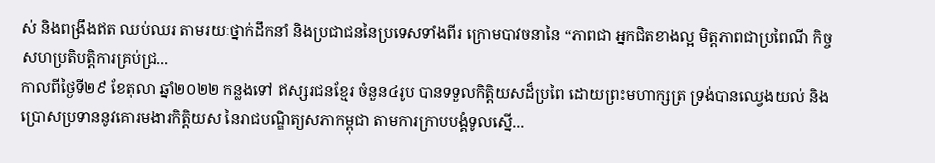ស់ និងពង្រឹងឥត ឈប់ឈរ តាមរយៈថ្នាក់ដឹកនាំ និងប្រជាជននៃប្រទេសទាំងពីរ ក្រោមបាវចនានៃ “ភាពជា អ្នកជិតខាងល្អ មិត្តភាពជាប្រពៃណី កិច្ចសហប្រតិបត្តិការគ្រប់ជ្រ...
កាលពីថ្ងៃទី២៩ ខែតុលា ឆ្នាំ២០២២ កន្លងទៅ ឥស្សរជនខ្មែរ ចំនួន៤រូប បានទទួលកិត្តិយសដ៏ប្រពៃ ដោយព្រះមហាក្សត្រ ទ្រង់បានឈ្វេងយល់ និង ប្រោសប្រទាននូវគោរមងារកិត្តិយស នៃរាជបណ្ឌិត្យសភាកម្ពុជា តាមការក្រាបបង្គំទូលស្នើ...